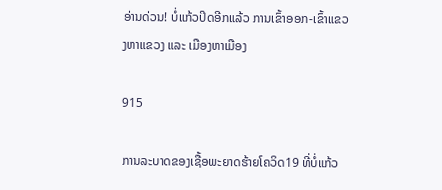ອ່ານດ່ວນ! ບໍ່ແກ້ວປິດອີກແລ້ວ ການເຂົ້າອອກ-ເຂົ້າແຂວງຫາແຂວງ ແລະ ເມືອງຫາເມືອງ

915

ການລະບາດຂອງເຊື້ອພະຍາດຮ້າຍໂຄວິດ19 ທີ່ບໍ່ແກ້ວ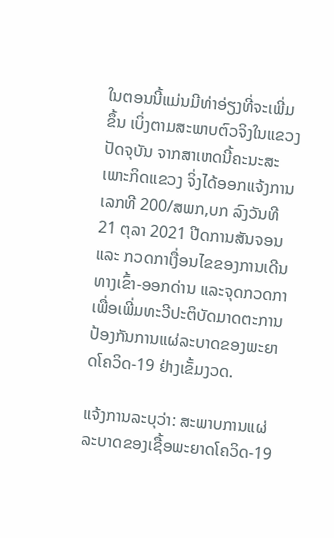ໃນຕອນນີ້ແມ່ນມີທ່າອ່ຽງທີ່ຈະເພີ່ມຂຶ້ນ ເບິ່ງຕາມສະພາບຕົວຈິງໃນແຂວງປັດຈຸບັນ ຈາກສາເຫດນີ້ຄະນະສະເພາະກິດແຂວງ ຈິ່ງໄດ້ອອກແຈ້ງການເລກທີ 200/ສພກ,ບກ ລົງວັນທີ 21 ຕຸລາ 2021 ປີດການສັນຈອນ ແລະ ກວດກາເງື່ອນໄຂຂອງການເດີນທາງເຂົ້າ-ອອກດ່ານ ແລະຈຸດກວດກາ ເພື່ອເພີ່ມທະວີປະຕິບັດມາດຕະການປ້ອງກັນການແຜ່ລະບາດຂອງພະຍາດໂຄວິດ-19 ຢ່າງເຂັ້ມງວດ.

ແຈ້ງການລະບຸວ່າ: ສະພາບການແຜ່ລະບາດຂອງເຊື້ອພະຍາດໂຄວິດ-19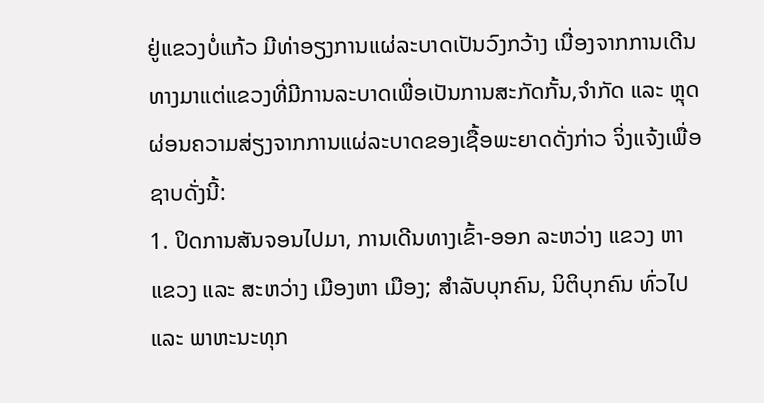ຢູ່ແຂວງບໍ່ແກ້ວ ມີທ່າອຽງການແຜ່ລະບາດເປັນວົງກວ້າງ ເນື່ອງຈາກການເດີນທາງມາແຕ່ແຂວງທີ່ມີການລະບາດເພື່ອເປັນການສະກັດກັ້ນ,ຈໍາກັດ ແລະ ຫຼຸດຜ່ອນຄວາມສ່ຽງຈາກການແຜ່ລະບາດຂອງເຊື້ອພະຍາດດັ່ງກ່າວ ຈິ່ງແຈ້ງເພື່ອຊາບດັ່ງນີ້:
1. ປິດການສັນຈອນໄປມາ, ການເດີນທາງເຂົ້າ-ອອກ ລະຫວ່າງ ແຂວງ ຫາ ແຂວງ ແລະ ສະຫວ່າງ ເມືອງຫາ ເມືອງ; ສໍາລັບບຸກຄົນ, ນິຕິບຸກຄົນ ທົ່ວໄປ ແລະ ພາຫະນະທຸກ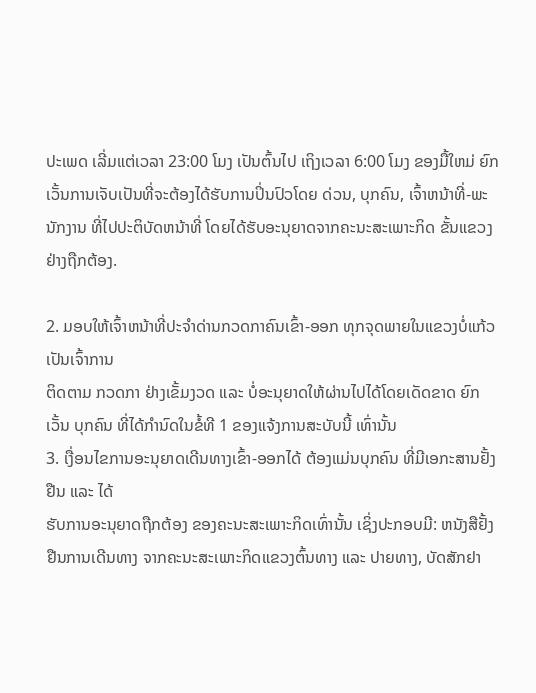ປະເພດ ເລີ່ມແຕ່ເວລາ 23:00 ໂມງ ເປັນຕົ້ນໄປ ເຖິງເວລາ 6:00 ໂມງ ຂອງມື້ໃຫມ່ ຍົກເວັ້ນການເຈັບເປັນທີ່ຈະຕ້ອງໄດ້ຮັບການປິ່ນປົວໂດຍ ດ່ວນ, ບຸກຄົນ, ເຈົ້າຫນ້າທີ່-ພະນັກງານ ທີ່ໄປປະຕິບັດຫນ້າທີ່ ໂດຍໄດ້ຮັບອະນຸຍາດຈາກຄະນະສະເພາະກິດ ຂັ້ນແຂວງຢ່າງຖືກຕ້ອງ.

2. ມອບໃຫ້ເຈົ້າຫນ້າທີ່ປະຈໍາດ່ານກວດກາຄົນເຂົ້າ-ອອກ ທຸກຈຸດພາຍໃນແຂວງບໍ່ແກ້ວ ເປັນເຈົ້າການ
ຕິດຕາມ ກວດກາ ຢ່າງເຂັ້ມງວດ ແລະ ບໍ່ອະນຸຍາດໃຫ້ຜ່ານໄປໄດ້ໂດຍເດັດຂາດ ຍົກເວັ້ນ ບຸກຄົນ ທີ່ໄດ້ກໍານົດໃນຂໍ້ທີ 1 ຂອງແຈ້ງການສະບັບນີ້ ເທົ່ານັ້ນ
3. ເງື່ອນໄຂການອະນຸຍາດເດີນທາງເຂົ້າ-ອອກໄດ້ ຕ້ອງແມ່ນບຸກຄົນ ທີ່ມີເອກະສານຢັ້ງຢືນ ແລະ ໄດ້
ຮັບການອະນຸຍາດຖືກຕ້ອງ ຂອງຄະນະສະເພາະກິດເທົ່ານັ້ນ ເຊິ່ງປະກອບມີ: ຫນັງສືຢັ້ງຢືນການເດີນທາງ ຈາກຄະນະສະເພາະກິດແຂວງຕົ້ນທາງ ແລະ ປາຍທາງ, ບັດສັກຢາ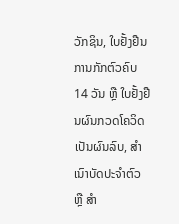ວັກຊິນ, ໃບຢັ້ງຢືນການກັກຕົວຄົບ 14 ວັນ ຫຼື ໃບຢັ້ງຢືນຜົນກວດໂຄວິດ ເປັນຜົນລົບ, ສໍາເນົາບັດປະຈໍາຕົວ ຫຼື ສໍາ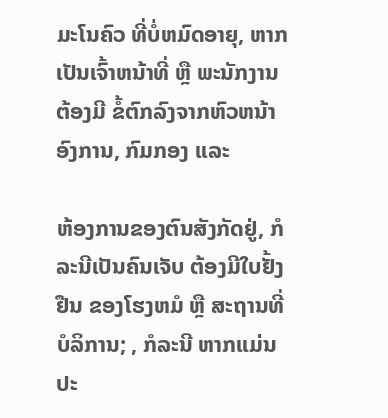ມະໂນຄົວ ທີ່ບໍ່ຫມົດອາຍຸ, ຫາກເປັນເຈົ້າຫນ້າທີ່ ຫຼື ພະນັກງານ ຕ້ອງມີ ຂໍ້ຕົກລົງຈາກຫົວຫນ້າອົງການ, ກົມກອງ ແລະ

ຫ້ອງການຂອງຕົນສັງກັດຢູ່, ກໍລະນີເປັນຄົນເຈັບ ຕ້ອງມີໃບຢັ້ງຢືນ ຂອງໂຮງຫມໍ ຫຼື ສະຖານທີ່ບໍລິການ; , ກໍລະນີ ຫາກແມ່ນປະ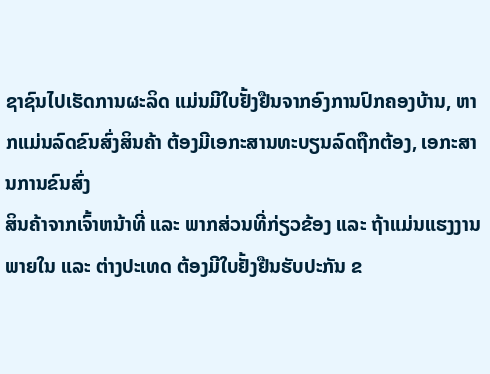ຊາຊົນໄປເຮັດການຜະລິດ ແມ່ນມີໃບຢັ້ງຢືນຈາກອົງການປົກຄອງບ້ານ, ຫາກແມ່ນລົດຂົນສົ່ງສິນຄ້າ ຕ້ອງມີເອກະສານທະບຽນລົດຖືກຕ້ອງ, ເອກະສານການຂົນສົ່ງ
ສິນຄ້າຈາກເຈົ້າຫນ້າທີ່ ແລະ ພາກສ່ວນທີ່ກ່ຽວຂ້ອງ ແລະ ຖ້າແມ່ນແຮງງານພາຍໃນ ແລະ ຕ່າງປະເທດ ຕ້ອງມີໃບຢັ້ງຢືນຮັບປະກັນ ຂ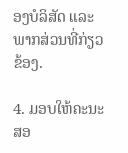ອງບໍລິສັດ ແລະພາກສ່ວນທີ່ກ່ຽວຂ້ອງ.

4. ມອບໃຫ້ຄະນະສອ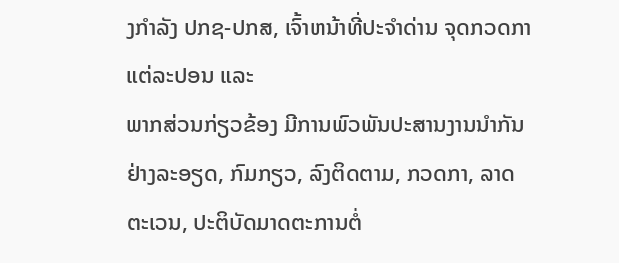ງກໍາລັງ ປກຊ-ປກສ, ເຈົ້າຫນ້າທີ່ປະຈໍາດ່ານ ຈຸດກວດກາ ແຕ່ລະປອນ ແລະ
ພາກສ່ວນກ່ຽວຂ້ອງ ມີການພົວພັນປະສານງານນໍາກັນຢ່າງລະອຽດ, ກົມກຽວ, ລົງຕິດຕາມ, ກວດກາ, ລາດຕະເວນ, ປະຕິບັດມາດຕະການຕໍ່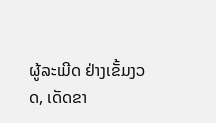ຜູ້ລະເມີດ ຢ່າງເຂັ້ມງວດ, ເດັດຂາ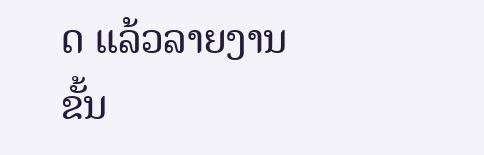ດ ແລ້ວລາຍງານ
ຂັ້ນ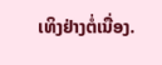ເທິງຢ່າງຕໍ່ເນື່ອງ.